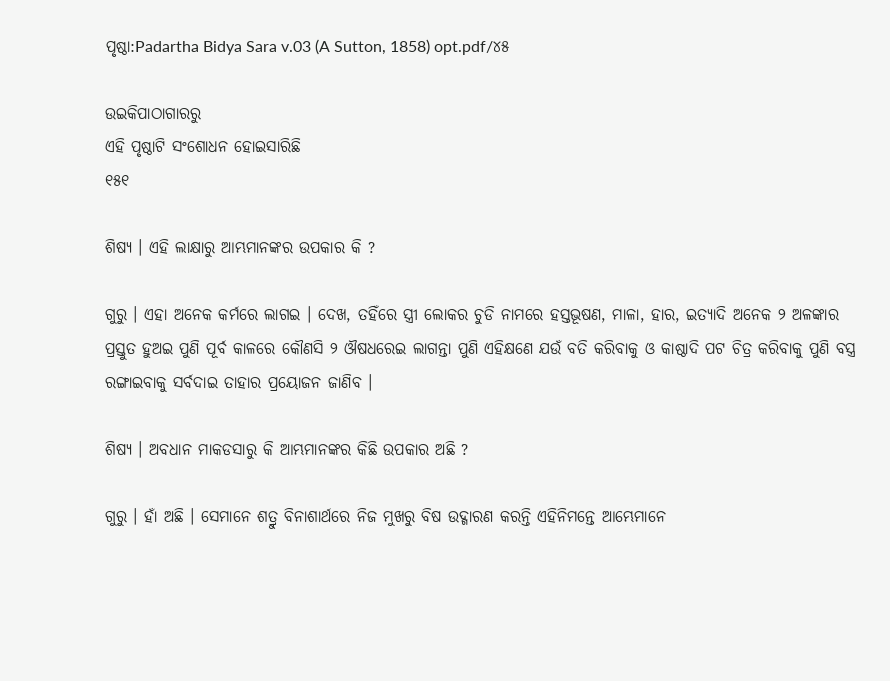ପୃଷ୍ଠା:Padartha Bidya Sara v.03 (A Sutton, 1858) opt.pdf/୪୫

ଉଇକିପାଠାଗାର‌ରୁ
ଏହି ପୃଷ୍ଠାଟି ସଂଶୋଧନ ହୋଇସାରିଛି
୧୫୧

ଶିଷ୍ୟ । ଏହି ଲାକ୍ଷାରୁ ଆମ୍ଭମାନଙ୍କର ଉପକାର କି ?

ଗୁରୁ । ଏହା ଅନେକ କର୍ମରେ ଲାଗଇ । ଦେଖ, ତହିଁରେ ସ୍ତ୍ରୀ ଲୋକର ଚୁଡି ନାମରେ ହସ୍ତଭୂଷଣ, ମାଳା, ହାର, ଇତ୍ୟାଦି ଅନେକ ୨ ଅଳଙ୍କାର ପ୍ରସ୍ତୁତ ହୁଅଇ ପୁଣି ପୂର୍ବ କାଳରେ କୌଣସି ୨ ଔଷଧରେଇ ଲାଗନ୍ତା ପୁଣି ଏହିକ୍ଷଣେ ଯଉଁ ବତି କରିବାକୁ ଓ କାଷ୍ଠାଦି ପଟ ଚିତ୍ର କରିବାକୁ ପୁଣି ବସ୍ତ୍ର ରଙ୍ଗାଇବାକୁ ସର୍ବଦାଇ ତାହାର ପ୍ରୟୋଜନ ଜାଣିବ ।

ଶିଷ୍ୟ । ଅବଧାନ ମାକଡସାରୁ କି ଆମ୍ଭମାନଙ୍କର କିଛି ଉପକାର ଅଛି ?

ଗୁରୁ । ହାଁ ଅଛି । ସେମାନେ ଶତ୍ରୁ ବିନାଶାର୍ଥରେ ନିଜ ମୁଖରୁ ବିଷ ଉଦ୍ଗାରଣ କରନ୍ତି ଏହିନିମନ୍ତେ ଆମ୍ଭେମାନେ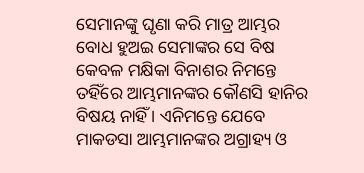ସେମାନଙ୍କୁ ଘୃଣା କରି ମାତ୍ର ଆମ୍ଭର ବୋଧ ହୁଅଇ ସେମାଙ୍କର ସେ ବିଷ କେବଳ ମକ୍ଷିକା ବିନାଶର ନିମନ୍ତେ ତହିଁରେ ଆମ୍ଭମାନଙ୍କର କୌଣସି ହାନିର ବିଷୟ ନାହିଁ । ଏନିମନ୍ତେ ଯେବେ ମାକଡସା ଆମ୍ଭମାନଙ୍କର ଅଗ୍ରାହ୍ୟ ଓ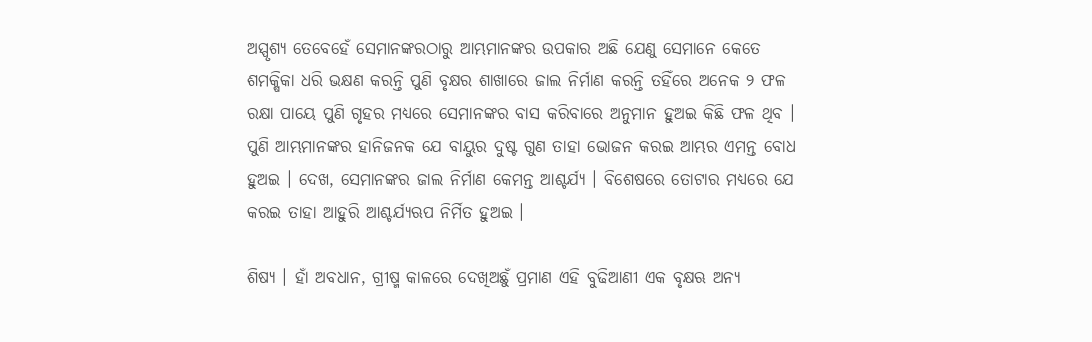ଅସ୍ପୃଶ୍ୟ ତେବେହେଁ ସେମାନଙ୍କରଠାରୁ ଆମ୍ଭମାନଙ୍କର ଉପକାର ଅଛି ଯେଣୁ ସେମାନେ କେତେ ଶମକ୍ଷିକା ଧରି ଭକ୍ଷଣ କରନ୍ତି ପୁଣି ବୃକ୍ଷର ଶାଖାରେ ଜାଲ ନିର୍ମାଣ କରନ୍ତି ତହିଁରେ ଅନେକ ୨ ଫଳ ରକ୍ଷା ପାୟେ ପୁଣି ଗୃହର ମଧ୍ୟରେ ସେମାନଙ୍କର ବାସ କରିବାରେ ଅନୁମାନ ହୁଅଇ କିଛି ଫଳ ଥିବ । ପୁଣି ଆମ୍ଭମାନଙ୍କର ହାନିଜନ‌କ ଯେ ବାୟୁର ଦୁଷ୍ଟ ଗୁଣ ତାହା ଭୋଜନ କରଇ ଆମ୍ଭର ଏମନ୍ତ ବୋଧ ହୁଅଇ । ଦେଖ, ସେମାନଙ୍କର ଜାଲ ନିର୍ମାଣ କେମନ୍ତ ଆଶ୍ଚର୍ଯ୍ୟ । ବିଶେଷରେ ତୋଟାର ମଧ୍ୟରେ ଯେ କରଇ ତାହା ଆହୁରି ଆଶ୍ଚର୍ଯ୍ୟ‌ଋପ ନିର୍ମିତ ହୁଅଇ ।

ଶିଷ୍ୟ । ହାଁ ଅବଧାନ, ଗ୍ରୀଷ୍ମ କାଳରେ ଦେଖିଅଛୁଁ ପ୍ରମାଣ ଏହି ବୁଢିଆଣୀ ଏକ ବୃକ୍ଷ‌ଋ ଅନ୍ୟ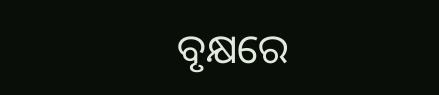ବୃକ୍ଷରେ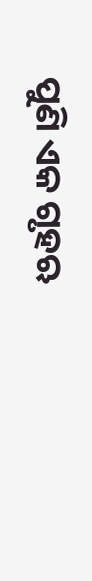ପୁଣି ଏକ ଗୃହ‌ଋ